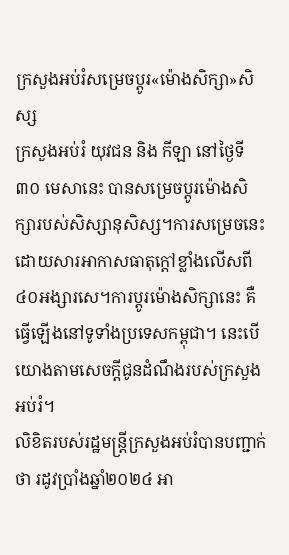ក្រសួងអប់រំសម្រេចប្តូរ«ម៉ោងសិក្សា»សិស្ស
ក្រសួងអប់រំ យុវជន និង កីឡា នៅថ្ងៃទី ៣០ មេសានេះ បានសម្រេចប្តូរម៉ោងសិក្សារបស់សិស្សានុសិស្ស។ការសម្រេចនេះ ដោយសារអាកាសធាតុក្តៅខ្លាំងលើសពី៤០អង្សារសេ។ការប្តូរម៉ោងសិក្សានេះ គឺធ្វើឡើងនៅទូទាំងប្រទេសកម្ពុជា។ នេះបើយោងតាមសេចក្តីជូនដំណឹងរបស់ក្រសួងអប់រំ។
លិខិតរបស់រដ្ឋមន្ត្រីក្រសួងអប់រំបានបញ្ជាក់ថា រដូវប្រាំងឆ្នាំ២០២៤ អា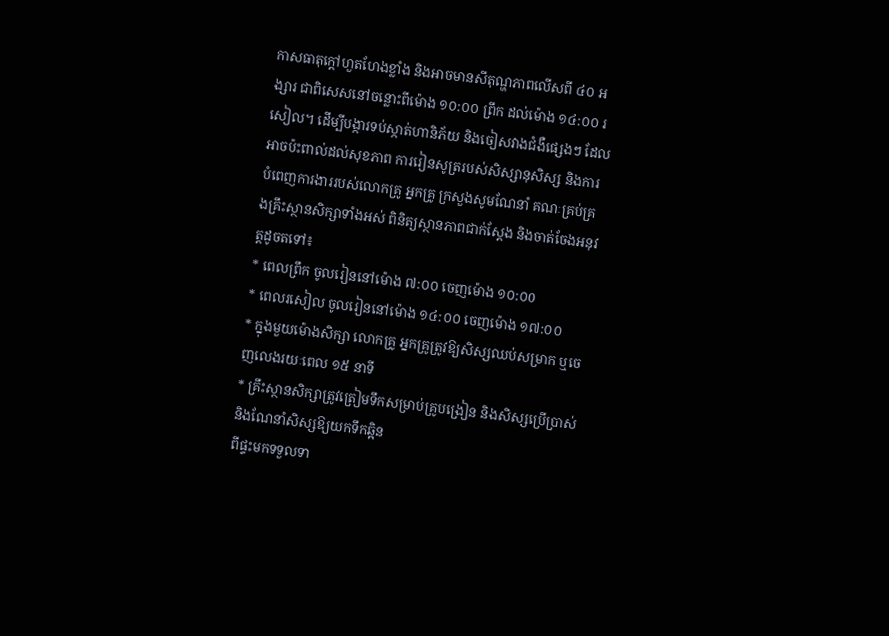កាសធាតុក្តៅហួតហែងខ្លាំង និងអាចមានសីតុណ្ហភាពលើសពី ៤០ អង្សារ ជាពិសេសនៅចន្លោះពីម៉ោង ១០:០០ ព្រឹក ដល់ម៉ោង ១៤:០០ រសៀល។ ដើម្បីបង្ការទប់ស្កាត់ហានិភ័យ និងចៀសវាងជំងឺផ្សេងៗ ដែលអាចប៉ះពាល់ដល់សុខភាព ការរៀនសូត្ររបស់សិស្សានុសិស្ស និងការបំពេញការងាររបស់លោកគ្រូ អ្នកគ្រូ ក្រសួងសូមណែនាំ គណៈគ្រប់គ្រងគ្រឹះស្ថានសិក្សាទាំងអស់ ពិនិត្យស្ថានភាពជាក់ស្តែង និងចាត់ចែងអនុវត្តដូចតទៅ៖
* ពេលព្រឹក ចូលរៀននៅម៉ោង ៧:០០ ចេញម៉ោង ១០:០0
* ពេលរសៀល ចូលរៀននៅម៉ោង ១៤:០០ ចេញម៉ោង ១៧:០០
* ក្នុងមួយម៉ោងសិក្សា លោកគ្រូ អ្នកគ្រូត្រូវឱ្យសិស្សឈប់សម្រាក ឬចេញលេងរយៈពេល ១៥ នាទី
* គ្រឹះស្ថានសិក្សាត្រូវត្រៀមទឹកសម្រាប់គ្រូបង្រៀន និងសិស្សប្រើប្រាស់ និងណែនាំសិស្សឱ្យយកទឹកឆ្អិន
ពីផ្ទះមកទទួលទា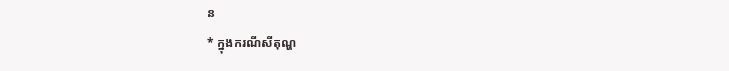ន
* ក្នុងករណីសីតុណ្ហ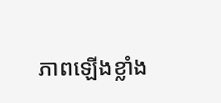ភាពឡើងខ្លាំង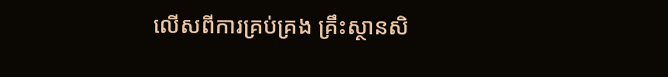លើសពីការគ្រប់គ្រង គ្រឹះស្ថានសិ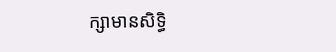ក្សាមានសិទ្ធិ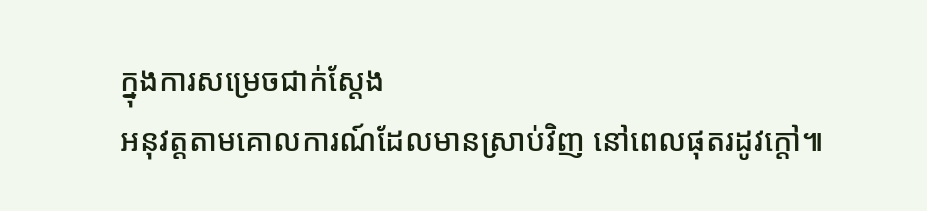ក្នុងការសម្រេចជាក់ស្តែង
អនុវត្តតាមគោលការណ៍ដែលមានស្រាប់វិញ នៅពេលផុតរដូវក្តៅ៕